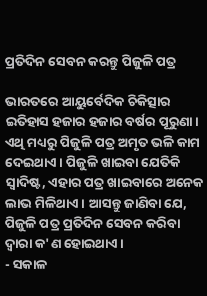ପ୍ରତିଦିନ ସେବନ କରନ୍ତୁ ପିଜୁଳି ପତ୍ର

ଭାରତରେ ଆୟୁର୍ବେଦିକ ଚିକିତ୍ସାର ଇତିହାସ ହଜାର ହଜାର ବର୍ଷର ପୂରୁଣା। ଏଥି ମଧ୍ୟରୁ ପିଜୁଳି ପତ୍ର ଅମୃତ ଭଳି କାମ ଦେଇଥାଏ। ପିଜୁଳି ଖାଇବା ଯେତିକି ସ୍ୱାଦିଷ୍ଟ, ଏହାର ପତ୍ର ଖାଇବାରେ ଅନେକ ଲାଭ ମିଳିଥାଏ। ଆସନ୍ତୁ ଜାଣିବା ଯେ, ପିଜୁଳି ପତ୍ର ପ୍ରତିଦିନ ସେବନ କରିବା ଦ୍ୱାରା କ'ଣ ହୋଇଥାଏ।
- ସକାଳ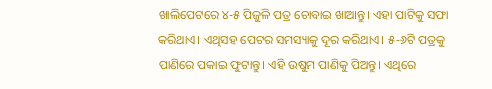ଖାଲିପେଟରେ ୪-୫ ପିଜୁଳି ପତ୍ର ଚୋବାଇ ଖାଆନ୍ତୁ। ଏହା ପାଟିକୁ ସଫା କରିଥାଏ। ଏଥିସହ ପେଟର ସମସ୍ୟାକୁ ଦୂର କରିଥାଏ। ୫-୬ଟି ପତ୍ରକୁ ପାଣିରେ ପକାଇ ଫୁଟାନ୍ତୁ। ଏହି ଉଷୁମ ପାଣିକୁ ପିଅନ୍ତୁ। ଏଥିରେ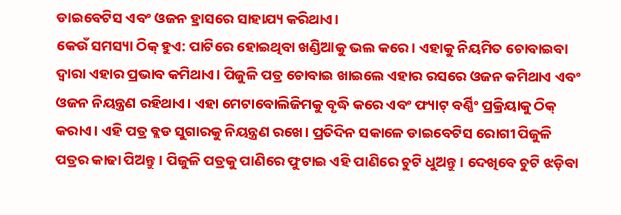ଡାଇବେଟିସ ଏବଂ ଓଜନ ହ୍ରାସରେ ସାହାଯ୍ୟ କରିଥାଏ।
କେଉଁ ସମସ୍ୟା ଠିକ୍ ହୁଏ: ପାଟିରେ ହୋଇଥିବା ଖଣ୍ଡିଆକୁ ଭଲ କରେ। ଏହାକୁ ନିୟମିତ ଚୋବାଇବା ଦ୍ୱାରା ଏହାର ପ୍ରଭାବ କମିଥାଏ। ପିଜୁଳି ପତ୍ର ଚୋବାଇ ଖାଇଲେ ଏହାର ରସରେ ଓଜନ କମିଥାଏ ଏବଂ ଓଜନ ନିୟନ୍ତ୍ରଣ ରହିଥାଏ। ଏହା ମେଟାବୋଲିଜିମକୁ ବୃଦ୍ଧି କରେ ଏବଂ ଫ୍ୟାଟ୍ ବର୍ଣ୍ଣିଂ ପ୍ରକ୍ରିୟାକୁ ଠିକ୍ କରାଏ। ଏହି ପତ୍ର ବ୍ଲଡ ସୁଗାରକୁ ନିୟନ୍ତ୍ରଣ ରଖେ। ପ୍ରତିଦିନ ସକାଳେ ଡାଇବେଟିସ ରୋଗୀ ପିଜୁଳି ପତ୍ରର କାଢା ପିଅନ୍ତୁ। ପିଜୁଳି ପତ୍ରକୁ ପାଣିରେ ଫୁଟାଇ ଏହି ପାଣିରେ ଚୁଟି ଧୁଅନ୍ତୁ। ଦେଖିବେ ଚୁଟି ଝଡ଼ିବା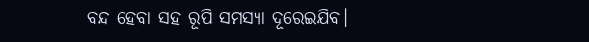ବନ୍ଦ ହେବା ସହ ରୂପି ସମସ୍ୟା ଦୂରେଇଯିବ।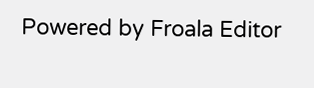Powered by Froala Editor